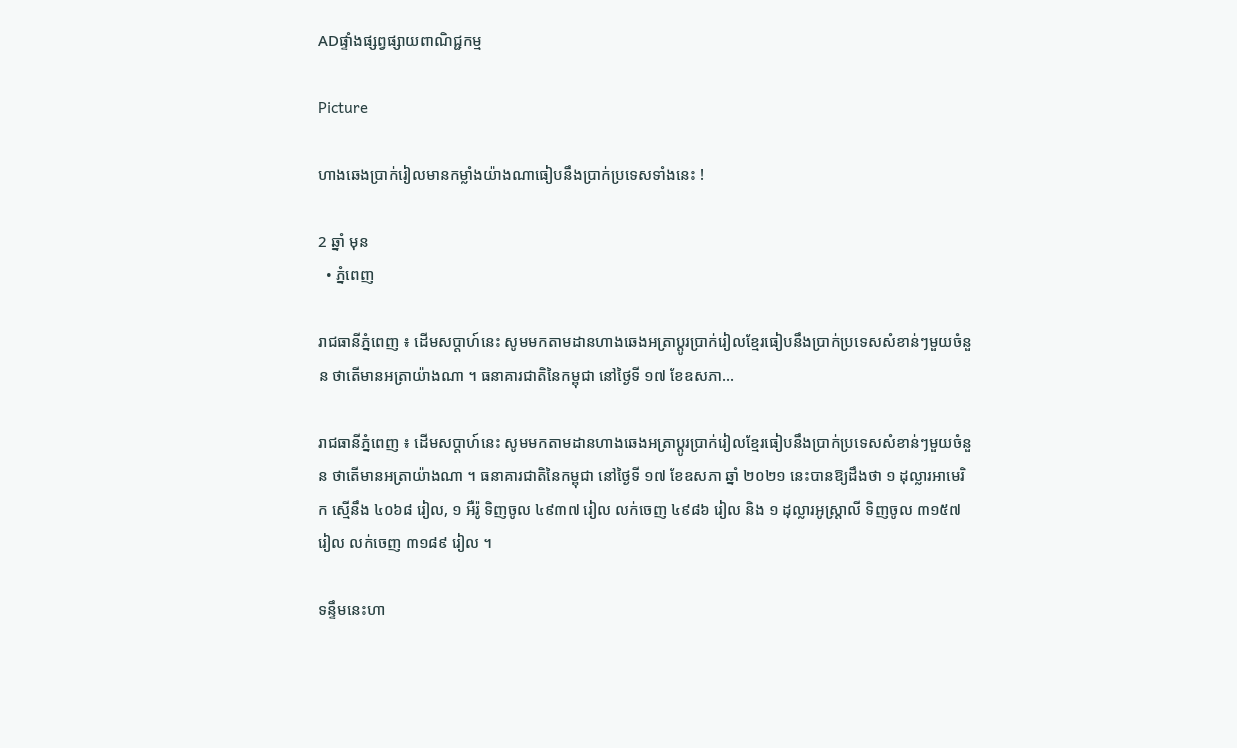ADផ្ទាំងផ្សព្វផ្សាយពាណិជ្ជកម្ម

Picture

ហាងឆេងប្រាក់រៀលមានកម្លាំងយ៉ាងណាធៀបនឹងប្រាក់ប្រទេសទាំងនេះ !

2 ឆ្នាំ មុន
  • ភ្នំពេញ

រាជធានីភ្នំពេញ ៖ ដើមសប្តាហ៍នេះ សូមមកតាមដានហាងឆេងអត្រាប្តូរប្រាក់រៀលខ្មែរធៀបនឹងប្រាក់ប្រទេសសំខាន់ៗមួយចំនួន ថាតើមានអត្រាយ៉ាងណា ។ ធនាគារជាតិនៃកម្ពុជា នៅថ្ងៃទី ១៧ ខែឧសភា…

រាជធានីភ្នំពេញ ៖ ដើមសប្តាហ៍នេះ សូមមកតាមដានហាងឆេងអត្រាប្តូរប្រាក់រៀលខ្មែរធៀបនឹងប្រាក់ប្រទេសសំខាន់ៗមួយចំនួន ថាតើមានអត្រាយ៉ាងណា ។ ធនាគារជាតិនៃកម្ពុជា នៅថ្ងៃទី ១៧ ខែឧសភា ឆ្នាំ ២០២១ នេះបានឱ្យដឹងថា ១ ដុល្លារអាមេរិក ស្មើនឹង ៤០៦៨ រៀល, ១ អឺរ៉ូ ទិញចូល ៤៩៣៧ រៀល លក់ចេញ ៤៩៨៦ រៀល និង ១ ដុល្លារអូស្ត្រាលី ទិញចូល ៣១៥៧ រៀល លក់ចេញ ៣១៨៩ រៀល ។

ទន្ទឹមនេះហា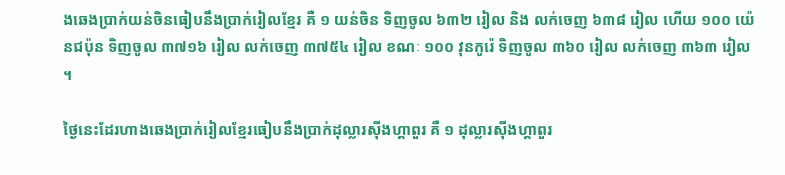ងឆេងប្រាក់យន់ចិនធៀបនឹងប្រាក់រៀលខ្មែរ គឺ ១ យន់ចិន ទិញចូល ៦៣២ រៀល និង លក់ចេញ ៦៣៨ រៀល ហើយ ១០០ យ៉េនជប៉ុន ទិញចូល ៣៧១៦ រៀល លក់ចេញ ៣៧៥៤ រៀល ខណៈ ១០០ វុនកូរ៉េ ទិញចូល ៣៦០ រៀល លក់ចេញ ៣៦៣ រៀល ។

ថ្ងៃនេះដែរហាងឆេងប្រាក់រៀលខ្មែរធៀបនឹងប្រាក់ដុល្លារស៊ីងហ្គាពួរ គឺ ១ ដុល្លារស៊ីងហ្គាពួរ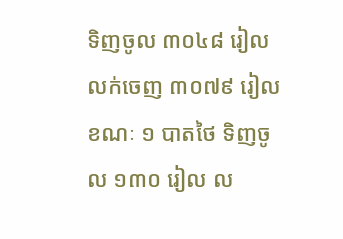ទិញចូល ៣០៤៨ រៀល លក់ចេញ ៣០៧៩ រៀល ខណៈ ១ បាតថៃ ទិញចូល ១៣០ រៀល ល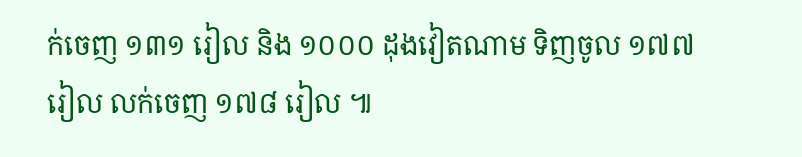ក់ចេញ ១៣១ រៀល និង ១០០០ ដុងវៀតណាម ទិញចូល ១៧៧ រៀល លក់ចេញ ១៧៨ រៀល ៕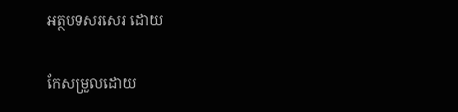អត្ថបទសរសេរ ដោយ

កែសម្រួលដោយ